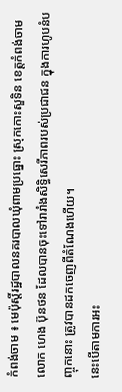កំពង់ចាម ៖ មេប៉ុស្តិ៍រដ្ឋបាលនគរបាលឃុំពាមប្រធ្នោះ ស្រុកកោះសួទិន ខេត្តកំពង់ចាម លោក ហេង ប៊ុនថន ដែលបានចុះទៅរារាំងសិទ្ធិសេរីភាពរបស់ប្រជាជន ក្នុងការហូបនំបញ្ចុកនោះ ត្រូវបានដកចេញពីតំណែងហើយ។
នេះបើតាមការអះ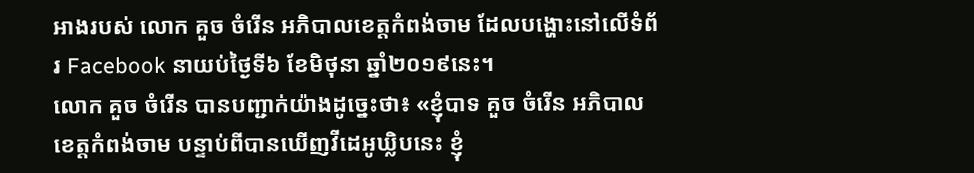អាងរបស់ លោក គួច ចំរើន អភិបាលខេត្តកំពង់ចាម ដែលបង្ហោះនៅលើទំព័រ Facebook នាយប់ថ្ងៃទី៦ ខែមិថុនា ឆ្នាំ២០១៩នេះ។
លោក គួច ចំរើន បានបញ្ជាក់យ៉ាងដូច្នេះថា៖ «ខ្ញុំបាទ គួច ចំរើន អភិបាលខេត្តកំពង់ចាម បន្ទាប់ពីបានឃើញវីដេអូឃ្លិបនេះ ខ្ញុំ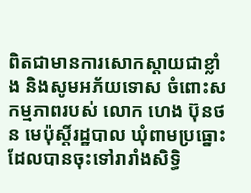ពិតជាមានការសោកស្តាយជាខ្លាំង និងសូមអភ័យទោស ចំពោះសកម្មភាពរបស់ លោក ហេង ប៊ុនថន មេប៉ុស្តិ៍រដ្ឋបាល ឃុំពាមប្រធ្នោះ ដែលបានចុះទៅរារាំងសិទ្ធិ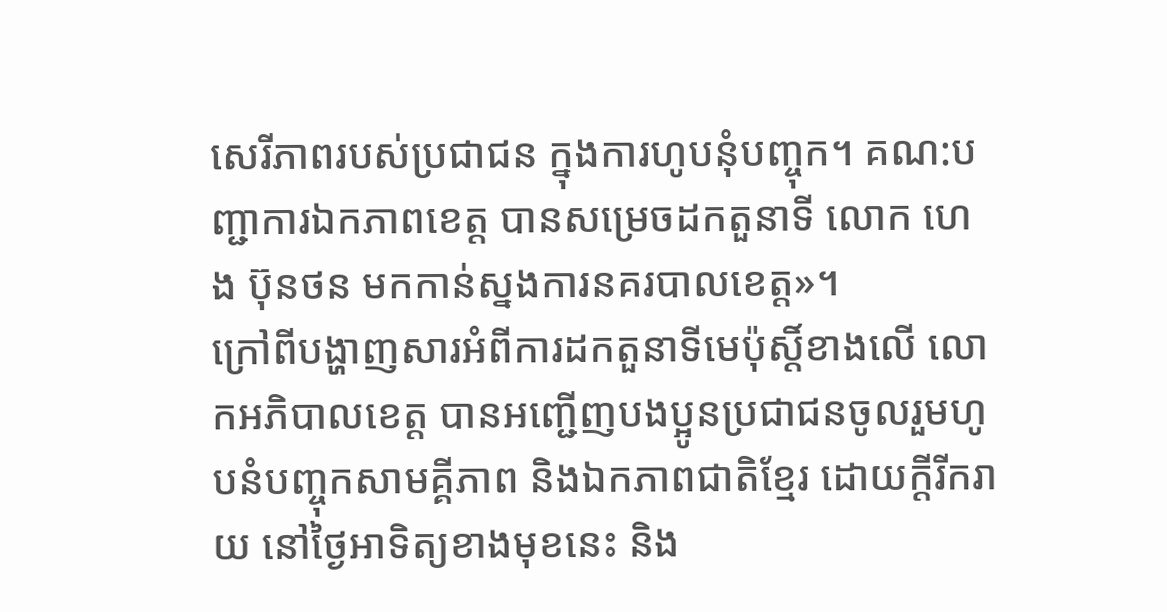សេរីភាពរបស់ប្រជាជន ក្នុងការហូបនុំបញ្ចុក។ គណ:បញ្ជាការឯកភាពខេត្ត បានសម្រេចដកតួនាទី លោក ហេង ប៊ុនថន មកកាន់ស្នងការនគរបាលខេត្ត»។
ក្រៅពីបង្ហាញសារអំពីការដកតួនាទីមេប៉ុស្តិ៍ខាងលើ លោកអភិបាលខេត្ត បានអញ្ជើញបងប្អូនប្រជាជនចូលរួមហូបនំបញ្ចុកសាមគ្គីភាព និងឯកភាពជាតិខ្មែរ ដោយក្តីរីករាយ នៅថ្ងៃអាទិត្យខាងមុខនេះ និង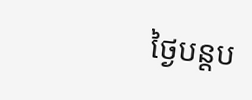ថ្ងៃបន្តប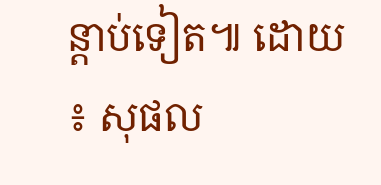ន្តាប់ទៀត៕ ដោយ ៖ សុផល